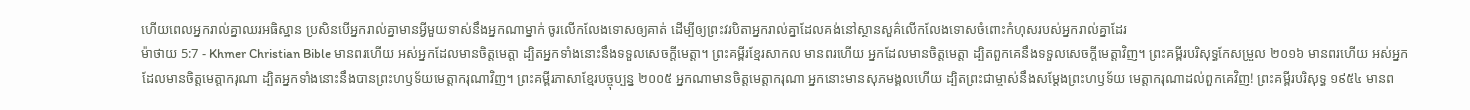ហើយពេលអ្នករាល់គ្នាឈរអធិស្ឋាន ប្រសិនបើអ្នករាល់គ្នាមានអ្វីមួយទាស់នឹងអ្នកណាម្នាក់ ចូរលើកលែងទោសឲ្យគាត់ ដើម្បីឲ្យព្រះវរបិតាអ្នករាល់គ្នាដែលគង់នៅស្ថានសួគ៌លើកលែងទោសចំពោះកំហុសរបស់អ្នករាល់គ្នាដែរ
ម៉ាថាយ 5:7 - Khmer Christian Bible មានពរហើយ អស់អ្នកដែលមានចិត្ដមេត្ដា ដ្បិតអ្នកទាំងនោះនឹងទទួលសេចក្ដីមេត្ដា។ ព្រះគម្ពីរខ្មែរសាកល មានពរហើយ អ្នកដែលមានចិត្តមេត្តា ដ្បិតពួកគេនឹងទទួលសេចក្ដីមេត្តាវិញ។ ព្រះគម្ពីរបរិសុទ្ធកែសម្រួល ២០១៦ មានពរហើយ អស់អ្នកដែលមានចិត្តមេត្តាករុណា ដ្បិតអ្នកទាំងនោះនឹងបានព្រះហឫទ័យមេត្តាករុណាវិញ។ ព្រះគម្ពីរភាសាខ្មែរបច្ចុប្បន្ន ២០០៥ អ្នកណាមានចិត្តមេត្តាករុណា អ្នកនោះមានសុភមង្គលហើយ ដ្បិតព្រះជាម្ចាស់នឹងសម្តែងព្រះហឫទ័យ មេត្តាករុណាដល់ពួកគេវិញ! ព្រះគម្ពីរបរិសុទ្ធ ១៩៥៤ មានព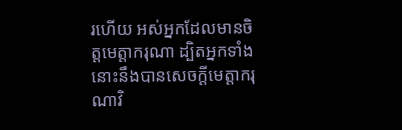រហើយ អស់អ្នកដែលមានចិត្តមេត្តាករុណា ដ្បិតអ្នកទាំងនោះនឹងបានសេចក្ដីមេត្តាករុណាវិ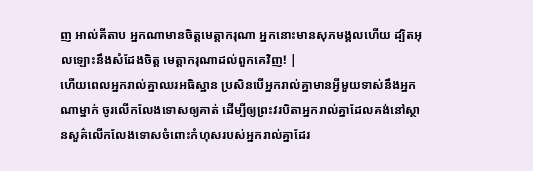ញ អាល់គីតាប អ្នកណាមានចិត្ដមេត្ដាករុណា អ្នកនោះមានសុភមង្គលហើយ ដ្បិតអុលឡោះនឹងសំដែងចិត្ត មេត្ដាករុណាដល់ពួកគេវិញ! |
ហើយពេលអ្នករាល់គ្នាឈរអធិស្ឋាន ប្រសិនបើអ្នករាល់គ្នាមានអ្វីមួយទាស់នឹងអ្នកណាម្នាក់ ចូរលើកលែងទោសឲ្យគាត់ ដើម្បីឲ្យព្រះវរបិតាអ្នករាល់គ្នាដែលគង់នៅស្ថានសួគ៌លើកលែងទោសចំពោះកំហុសរបស់អ្នករាល់គ្នាដែរ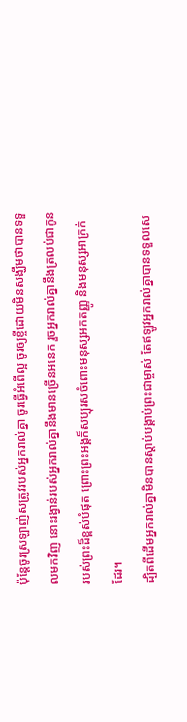ប៉ុន្ដែចូរស្រឡាញ់សត្រូវរបស់អ្នករាល់គ្នា ចូរធ្វើអំពើល្អ ចូរឲ្យខ្ចីដោយមិនសង្ឃឹមថាបានទទួលមកវិញ នោះរង្វាន់របស់អ្នករាល់គ្នានឹងមានច្រើនអនេក រួចអ្នករាល់គ្នានឹងត្រលប់ជាកូនរបស់ព្រះដ៏ខ្ពស់បំផុត ព្រោះព្រះអង្គក៏សប្បុរសចំពោះមនុស្សអកតញ្ញូ និងមនុស្សអាក្រក់ដែរ។
ដ្បិតពីដើមអ្នករាល់គ្នាមិនបានស្ដាប់បង្គាប់ព្រះជាម្ចាស់ តែឥឡូវអ្នករាល់គ្នាបានទទួលសេ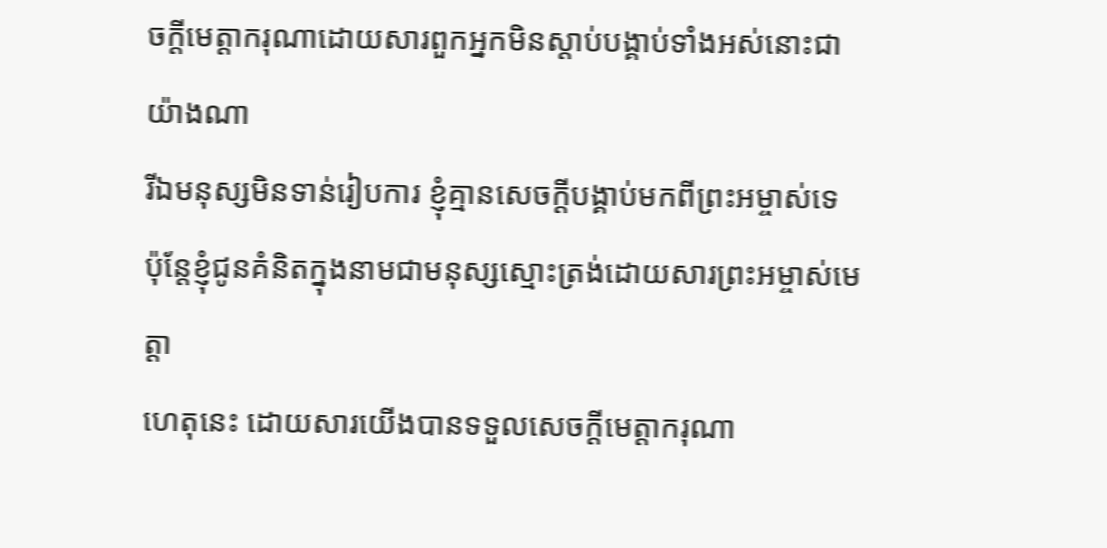ចក្ដីមេត្តាករុណាដោយសារពួកអ្នកមិនស្ដាប់បង្គាប់ទាំងអស់នោះជាយ៉ាងណា
រីឯមនុស្សមិនទាន់រៀបការ ខ្ញុំគ្មានសេចក្ដីបង្គាប់មកពីព្រះអម្ចាស់ទេ ប៉ុន្ដែខ្ញុំជូនគំនិតក្នុងនាមជាមនុស្សស្មោះត្រង់ដោយសារព្រះអម្ចាស់មេត្តា
ហេតុនេះ ដោយសារយើងបានទទួលសេចក្ដីមេត្ដាករុណា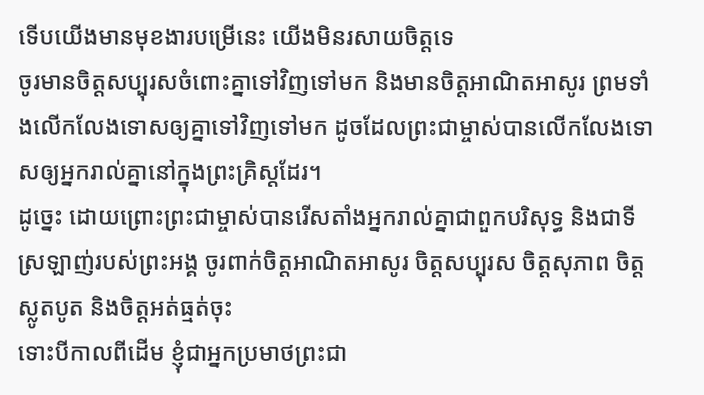ទើបយើងមានមុខងារបម្រើនេះ យើងមិនរសាយចិត្ដទេ
ចូរមានចិត្ដសប្បុរសចំពោះគ្នាទៅវិញទៅមក និងមានចិត្ដអាណិតអាសូរ ព្រមទាំងលើកលែងទោសឲ្យគ្នាទៅវិញទៅមក ដូចដែលព្រះជាម្ចាស់បានលើកលែងទោសឲ្យអ្នករាល់គ្នានៅក្នុងព្រះគ្រិស្ដដែរ។
ដូច្នេះ ដោយព្រោះព្រះជាម្ចាស់បានរើសតាំងអ្នករាល់គ្នាជាពួកបរិសុទ្ធ និងជាទីស្រឡាញ់របស់ព្រះអង្គ ចូរពាក់ចិត្ដអាណិតអាសូរ ចិត្ដសប្បុរស ចិត្ដសុភាព ចិត្ដស្លូតបូត និងចិត្ដអត់ធ្មត់ចុះ
ទោះបីកាលពីដើម ខ្ញុំជាអ្នកប្រមាថព្រះជា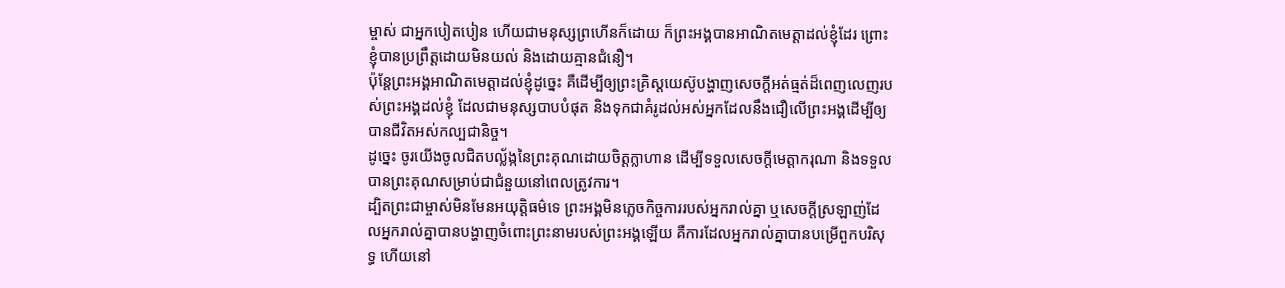ម្ចាស់ ជាអ្នកបៀតបៀន ហើយជាមនុស្សព្រហើនក៏ដោយ ក៏ព្រះអង្គបានអាណិតមេត្ដាដល់ខ្ញុំដែរ ព្រោះខ្ញុំបានប្រព្រឹត្ដដោយមិនយល់ និងដោយគ្មានជំនឿ។
ប៉ុន្ដែព្រះអង្គអាណិតមេត្ដាដល់ខ្ញុំដូច្នេះ គឺដើម្បីឲ្យព្រះគ្រិស្ដយេស៊ូបង្ហាញសេចក្ដីអត់ធ្មត់ដ៏ពេញលេញរបស់ព្រះអង្គដល់ខ្ញុំ ដែលជាមនុស្សបាបបំផុត និងទុកជាគំរូដល់អស់អ្នកដែលនឹងជឿលើព្រះអង្គដើម្បីឲ្យបានជីវិតអស់កល្បជានិច្ច។
ដូច្នេះ ចូរយើងចូលជិតបល្ល័ង្កនៃព្រះគុណដោយចិត្ដក្លាហាន ដើម្បីទទួលសេចក្ដីមេត្ដាករុណា និងទទួលបានព្រះគុណសម្រាប់ជាជំនួយនៅពេលត្រូវការ។
ដ្បិតព្រះជាម្ចាស់មិនមែនអយុត្តិធម៌ទេ ព្រះអង្គមិនភ្លេចកិច្ចការរបស់អ្នករាល់គ្នា ឬសេចក្ដីស្រឡាញ់ដែលអ្នករាល់គ្នាបានបង្ហាញចំពោះព្រះនាមរបស់ព្រះអង្គឡើយ គឺការដែលអ្នករាល់គ្នាបានបម្រើពួកបរិសុទ្ធ ហើយនៅ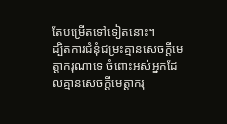តែបម្រើតទៅទៀតនោះ។
ដ្បិតការជំនុំជម្រះគ្មានសេចក្ដីមេត្ដាករុណាទេ ចំពោះអស់អ្នកដែលគ្មានសេចក្ដីមេត្ដាករុ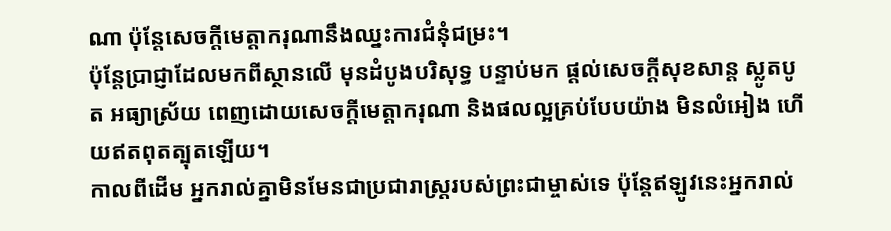ណា ប៉ុន្ដែសេចក្ដីមេត្ដាករុណានឹងឈ្នះការជំនុំជម្រះ។
ប៉ុន្ដែប្រាជ្ញាដែលមកពីស្ថានលើ មុនដំបូងបរិសុទ្ធ បន្ទាប់មក ផ្ដល់សេចក្ដីសុខសាន្ត ស្លូតបូត អធ្យាស្រ័យ ពេញដោយសេចក្ដីមេត្តាករុណា និងផលល្អគ្រប់បែបយ៉ាង មិនលំអៀង ហើយឥតពុតត្បុតឡើយ។
កាលពីដើម អ្នករាល់គ្នាមិនមែនជាប្រជារាស្ដ្ររបស់ព្រះជាម្ចាស់ទេ ប៉ុន្ដែឥឡូវនេះអ្នករាល់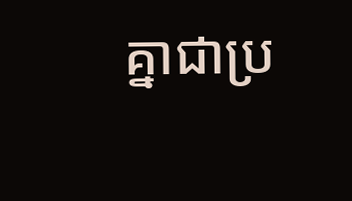គ្នាជាប្រ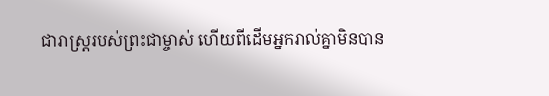ជារាស្ដ្ររបស់ព្រះជាម្ចាស់ ហើយពីដើមអ្នករាល់គ្នាមិនបាន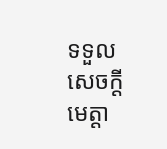ទទួលសេចក្ដីមេត្ដា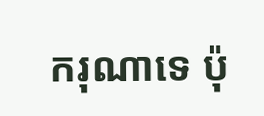ករុណាទេ ប៉ុ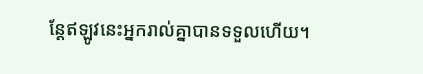ន្ដែឥឡូវនេះអ្នករាល់គ្នាបានទទួលហើយ។